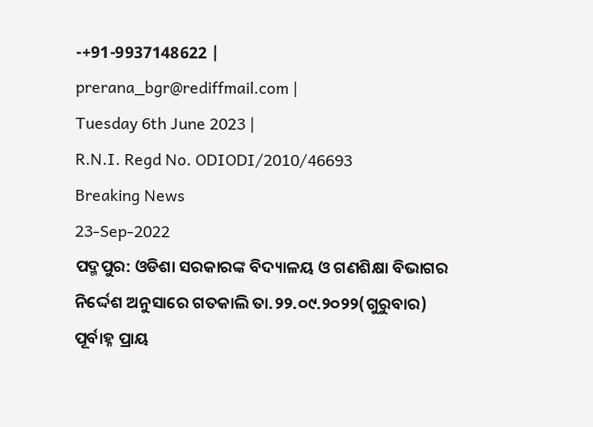-+91-9937148622 |
prerana_bgr@rediffmail.com |
Tuesday 6th June 2023 |
R.N.I. Regd No. ODIODI/2010/46693
Breaking News
23-Sep-2022
ପଦ୍ମପୁର: ଓଡିଶା ସରକାରଙ୍କ ବିଦ୍ୟାଳୟ ଓ ଗଣଶିକ୍ଷା ବିଭାଗର ନିର୍ଦ୍ଦେଶ ଅନୁସାରେ ଗତକାଲି ତା.୨୨.୦୯.୨୦୨୨(ଗୁରୁବାର) ପୂର୍ବାହ୍ନ ପ୍ରାୟ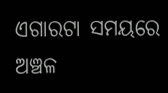ଏଗାରଟା ସମୟରେ ଅଞ୍ଚଳ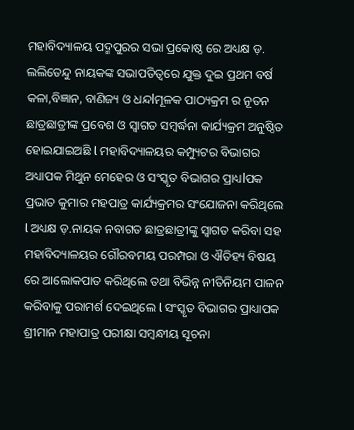ମହାବିଦ୍ୟାଳୟ ପଦ୍ମପୁରର ସଭା ପ୍ରକୋଷ୍ଠ ରେ ଅଧ୍ୟକ୍ଷ ଡ଼. ଲଲିତେନ୍ଦୁ ନାୟକଙ୍କ ସଭାପତିତ୍ବରେ ଯୁକ୍ତ ଦୁଇ ପ୍ରଥମ ବର୍ଷ କଳା,ବିଜ୍ଞାନ, ବାଣିଜ୍ୟ ଓ ଧନ୍ଦlମୂଳକ ପାଠ୍ୟକ୍ରମ ର ନୂତନ ଛାତ୍ରଛାତ୍ରୀଙ୍କ ପ୍ରବେଶ ଓ ସ୍ୱାଗତ ସମ୍ବର୍ଦ୍ଧନା କାର୍ଯ୍ୟକ୍ରମ ଅନୁଷ୍ଠିତ ହୋଇଯାଇଅଛି l ମହାବିଦ୍ୟାଳୟର କମ୍ପ୍ୟୁଟର ବିଭାଗର ଅଧ୍ୟାପକ ମିଥୁନ ମେହେର ଓ ସଂସ୍କୃତ ବିଭାଗର ପ୍ରାଧ୍ୟlପକ ପ୍ରଭାତ କୁମାର ମହପାତ୍ର କାର୍ଯ୍ୟକ୍ରମର ସଂଯୋଜନା କରିଥିଲେ l ଅଧ୍ୟକ୍ଷ ଡ଼.ନାୟକ ନବାଗତ ଛାତ୍ରଛାତ୍ରୀଙ୍କୁ ସ୍ଵାଗତ କରିବା ସହ ମହାବିଦ୍ୟାଳୟର ଗୌରବମୟ ପରମ୍ପରା ଓ ଐତିହ୍ୟ ବିଷୟ ରେ ଆଲୋକପାତ କରିଥିଲେ ତଥା ବିଭିନ୍ନ ନୀତିନିୟମ ପାଳନ କରିବାକୁ ପରାମର୍ଶ ଦେଇଥିଲେ l ସଂସ୍କୃତ ବିଭାଗର ପ୍ରାଧ୍ୟାପକ ଶ୍ରୀମାନ ମହାପାତ୍ର ପରୀକ୍ଷା ସମ୍ବନ୍ଧୀୟ ସୂଚନା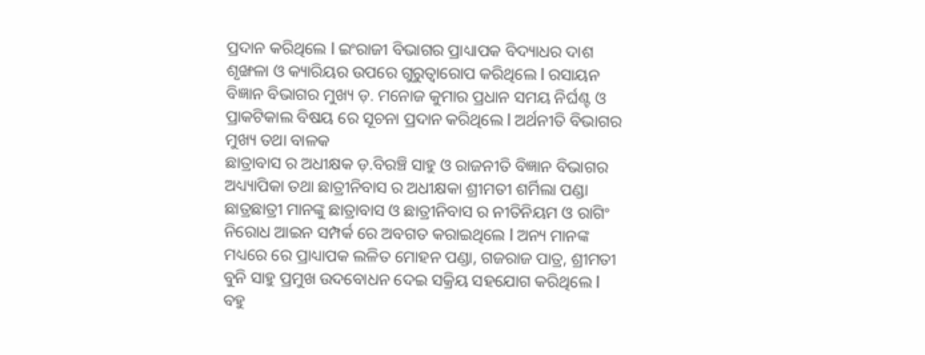ପ୍ରଦାନ କରିଥିଲେ l ଇଂରାଜୀ ବିଭାଗର ପ୍ରାଧ୍ୟାପକ ବିଦ୍ୟାଧର ଦାଶ ଶୃଙ୍ଖଳା ଓ କ୍ୟାରିୟର ଉପରେ ଗୁରୁତ୍ୱାରୋପ କରିଥିଲେ l ରସାୟନ ବିଜ୍ଞାନ ବିଭାଗର ମୁଖ୍ୟ ଡ଼. ମନୋଜ କୁମାର ପ୍ରଧାନ ସମୟ ନିର୍ଘଣ୍ଟ ଓ ପ୍ରାକଟିକାଲ ବିଷୟ ରେ ସୂଚନା ପ୍ରଦାନ କରିଥିଲେ l ଅର୍ଥନୀତି ବିଭାଗର ମୁଖ୍ୟ ତଥା ବାଳକ
ଛାତ୍ରାବାସ ର ଅଧୀକ୍ଷକ ଡ଼.ବିରଞ୍ଚି ସାହୁ ଓ ରାଜନୀତି ବିଜ୍ଞାନ ବିଭାଗର ଅଧ୍ୟ୍ୟାପିକା ତଥା ଛାତ୍ରୀନିବାସ ର ଅଧୀକ୍ଷକା ଶ୍ରୀମତୀ ଶର୍ମିଲା ପଣ୍ଡା ଛାତ୍ରଛାତ୍ରୀ ମାନଙ୍କୁ ଛାତ୍ରାବାସ ଓ ଛାତ୍ରୀନିବାସ ର ନୀତିନିୟମ ଓ ରାଗିଂ ନିରୋଧ ଆଇନ ସମ୍ପର୍କ ରେ ଅବଗତ କରାଇଥିଲେ l ଅନ୍ୟ ମାନଙ୍କ ମଧ୍ୟରେ ରେ ପ୍ରାଧ୍ୟାପକ ଲଳିତ ମୋହନ ପଣ୍ଡା, ଗଜରାଜ ପାତ୍ର, ଶ୍ରୀମତୀ ବୁନି ସାହୁ ପ୍ରମୁଖ ଉଦବୋଧନ ଦେଇ ସକ୍ରିୟ ସହଯୋଗ କରିଥିଲେ l ବହୁ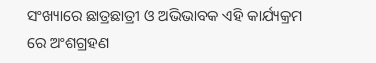ସଂଖ୍ୟାରେ ଛାତ୍ରଛାତ୍ରୀ ଓ ଅଭିଭାବକ ଏହି କାର୍ଯ୍ୟକ୍ରମ ରେ ଅଂଶଗ୍ରହଣ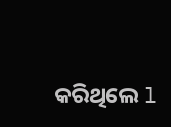କରିଥିଲେ l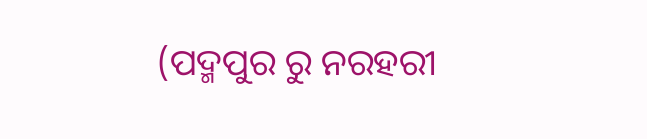(ପଦ୍ମପୁର ରୁ ନରହରୀ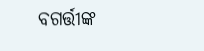ବଗର୍ତ୍ତୀଙ୍କ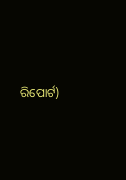ରିପୋର୍ଟ)